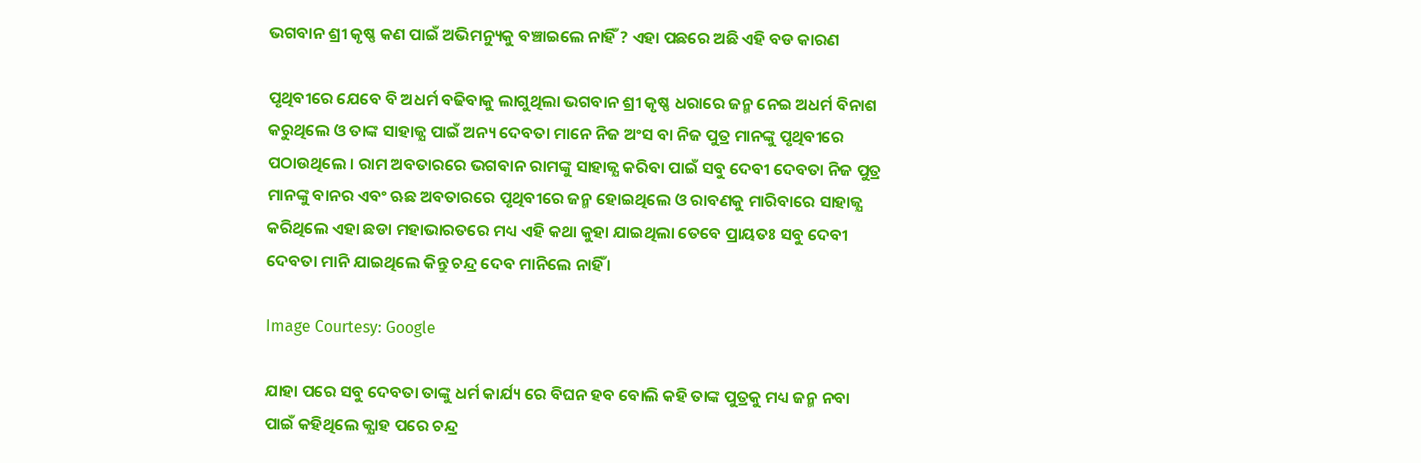ଭଗବାନ ଶ୍ରୀ କୃଷ୍ଣ କଣ ପାଇଁ ଅଭିମନ୍ୟୁକୁ ବଞ୍ଚାଇଲେ ନାହିଁ ? ଏହା ପଛରେ ଅଛି ଏହି ବଡ କାରଣ

ପୃଥିବୀରେ ଯେବେ ବି ଅଧର୍ମ ବଢିବାକୁ ଲାଗୁଥିଲା ଭଗବାନ ଶ୍ରୀ କୃଷ୍ଣ ଧରାରେ ଜନ୍ମ ନେଇ ଅଧର୍ମ ବିନାଶ କରୁଥିଲେ ଓ ତାଙ୍କ ସାହାଜ୍ଯ ପାଇଁ ଅନ୍ୟ ଦେବତା ମାନେ ନିଜ ଅଂସ ବା ନିଜ ପୁତ୍ର ମାନଙ୍କୁ ପୃଥିବୀରେ ପଠାଉଥିଲେ । ରାମ ଅବତାରରେ ଭଗବାନ ରାମଙ୍କୁ ସାହାଜ୍ଯ କରିବା ପାଇଁ ସବୁ ଦେବୀ ଦେବତା ନିଜ ପୁତ୍ର ମାନଙ୍କୁ ବାନର ଏବଂ ଋଛ ଅବତାରରେ ପୃଥିବୀରେ ଜନ୍ମ ହୋଇଥିଲେ ଓ ରାବଣକୁ ମାରିବାରେ ସାହାଜ୍ଯ କରିଥିଲେ ଏହା ଛଡା ମହାଭାରତରେ ମଧ୍ୟ ଏହି କଥା କୁହା ଯାଇଥିଲା ତେବେ ପ୍ରାୟତଃ ସବୁ ଦେବୀ ଦେବତା ମାନି ଯାଇଥିଲେ କିନ୍ତୁ ଚନ୍ଦ୍ର ଦେବ ମାନିଲେ ନାହିଁ ।

Image Courtesy: Google

ଯାହା ପରେ ସବୁ ଦେବତା ତାଙ୍କୁ ଧର୍ମ କାର୍ଯ୍ୟ ରେ ବିଘନ ହବ ବୋଲି କହି ତାଙ୍କ ପୁତ୍ରକୁ ମଧ୍ୟ ଜନ୍ମ ନବା ପାଇଁ କହିଥିଲେ କ୍ଯାହ ପରେ ଚନ୍ଦ୍ର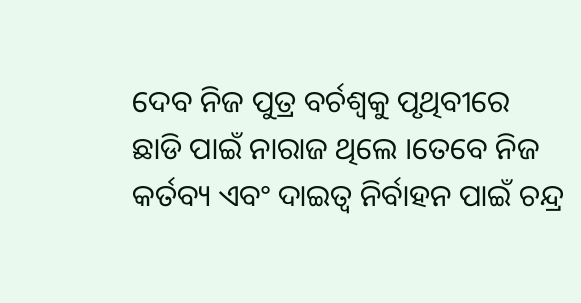ଦେବ ନିଜ ପୁତ୍ର ବର୍ଚଶ୍ଵକୁ ପୃଥିବୀରେ ଛାଡି ପାଇଁ ନାରାଜ ଥିଲେ ।ତେବେ ନିଜ କର୍ତବ୍ୟ ଏବଂ ଦାଇତ୍ଵ ନିର୍ବାହନ ପାଇଁ ଚନ୍ଦ୍ର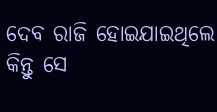ଦେବ ରାଜି ହୋଇଯାଇଥିଲେ କିନ୍ତୁ ସେ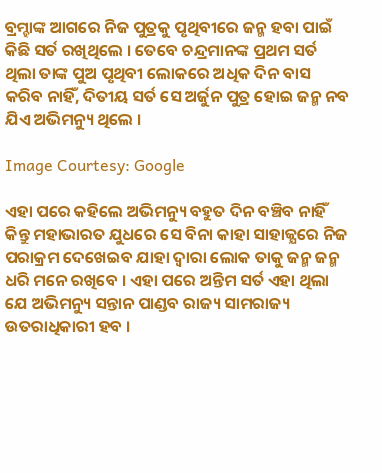ବ୍ରମ୍ହାଙ୍କ ଆଗରେ ନିଜ ପୁତ୍ରକୁ ପୃଥିବୀରେ ଜନ୍ମ ହବା ପାଇଁ କିଛି ସର୍ତ ରଖିଥିଲେ । ତେବେ ଚନ୍ଦ୍ରମାନଙ୍କ ପ୍ରଥମ ସର୍ତ ଥିଲା ତାଙ୍କ ପୁଅ ପୃଥିବୀ ଲୋକରେ ଅଧିକ ଦିନ ବାସ କରିବ ନାହିଁ, ଦିତୀୟ ସର୍ତ ସେ ଅର୍ଜୁନ ପୁତ୍ର ହୋଇ ଜନ୍ମ ନବ ଯିଏ ଅଭିମନ୍ୟୁ ଥିଲେ ।

Image Courtesy: Google

ଏହା ପରେ କହିଲେ ଅଭିମନ୍ୟୁ ବହୁତ ଦିନ ବଞ୍ଚିବ ନାହିଁ କିନ୍ତୁ ମହାଭାରତ ଯୁଧରେ ସେ ବିନା କାହା ସାହାଜ୍ଯରେ ନିଜ ପରାକ୍ରମ ଦେଖେଇବ ଯାହା ଦ୍ଵାରା ଲୋକ ତାକୁ ଜନ୍ମ ଜନ୍ମ ଧରି ମନେ ରଖିବେ । ଏହା ପରେ ଅନ୍ତିମ ସର୍ତ ଏହା ଥିଲା ଯେ ଅଭିମନ୍ୟୁ ସନ୍ତାନ ପାଣ୍ଡବ ରାଜ୍ୟ ସାମରାଜ୍ୟ ଉତରାଧିକାରୀ ହବ ।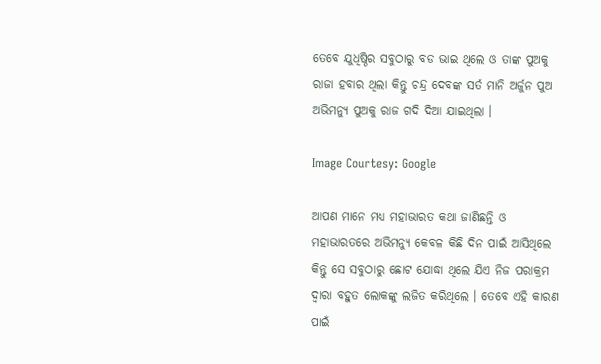ତେବେ ଯୁଧିଷ୍ଠିର ସବୁଠାରୁ ବଡ ଭାଇ ଥିଲେ ଓ ତାଙ୍କ ପୁଅକୁ ରାଜା ହବାର ଥିଲା କିନ୍ତୁ ଚନ୍ଦ୍ର ଦେବଙ୍କ ସର୍ତ ମାନି ଅର୍ଜୁନ ପୁଅ ଅଭିମନ୍ୟୁ ପୁଅକୁ ରାଜ ଗଦି ଦିଆ ଯାଇଥିଲା ।

Image Courtesy: Google

ଆପଣ ମାନେ ମଧ୍ୟ ମହାଭାରତ କଥା ଜାଣିଛନ୍ତି ଓ ମହାଭାରତରେ ଅଭିମନ୍ୟୁ କେବଳ କିଛି ଦିନ ପାଇଁ ଆସିଥିଲେ କିନ୍ତୁ ସେ ସବୁଠାରୁ ଛୋଟ ଯୋଦ୍ଧା ଥିଲେ ଯିଏ ନିଜ ପରାକ୍ରମ ଦ୍ଵାରା ବହୁତ ଲୋକଙ୍କୁ ଲଜିତ କରିଥିଲେ । ତେବେ ଏହି କାରଣ ପାଇଁ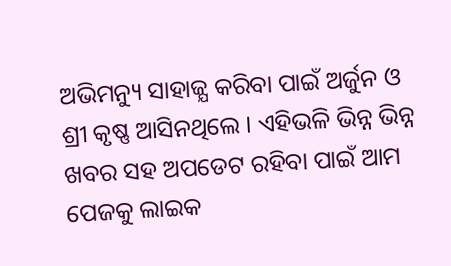ଅଭିମନ୍ୟୁ ସାହାଜ୍ଯ କରିବା ପାଇଁ ଅର୍ଜୁନ ଓ ଶ୍ରୀ କୃଷ୍ଣ ଆସିନଥିଲେ । ଏହିଭଳି ଭିନ୍ନ ଭିନ୍ନ ଖବର ସହ ଅପଡେଟ ରହିବା ପାଇଁ ଆମ ପେଜକୁ ଲାଇକ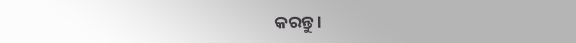କରନ୍ତୁ ।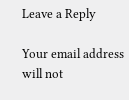Leave a Reply

Your email address will not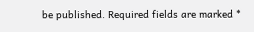be published. Required fields are marked *